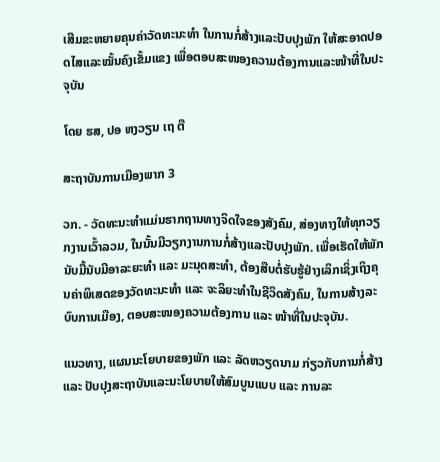ເສີມຂະຫຍາຍຄຸນຄ່າວັດທະນະທຳ ໃນການກໍ່ສ້າງແລະປັບປຸງພັກ ໃຫ້ສະອາດປອດໄສແລະໝັ້ນຄົງເຂັ້ມແຂງ ເພື່ອຕອບສະໜອງຄວາມຕ້ອງການແລະໜ້າທີ່ໃນປະຈຸບັນ

ໂດຍ ຮສ, ປອ ຫງວຽນ ເຖ ຕື

ສະຖາບັນການເມືອງພາກ 3

ວກ. - ວັດທະນະທຳແມ່ນຮາກຖານທາງຈິດໃຈຂອງສັງຄົມ, ສ່ອງທາງໃຫ້ທຸກວຽກງານເວົ້າລວມ, ໃນນັ້ນມີວຽກງານການກໍ່ສ້າງແລະປັບປຸງພັກ. ເພື່ອເຮັດໃຫ້ພັກນັບມື້ນັບມີອາລະຍະທຳ ແລະ ມະນຸດສະທຳ, ຕ້ອງສືບຕໍ່ຮັບຮູ້ຢ່າງເລິກເຊິ່ງເຖິງຄຸນຄ່າພິເສດຂອງວັດທະນະທຳ ແລະ ຈະລິຍະທຳໃນຊີວິດສັງຄົມ, ໃນການສ້າງລະບົບການເມືອງ, ຕອບສະໜອງຄວາມຕ້ອງການ ແລະ ໜ້າທີ່ໃນປະຈຸບັນ.

ແນວທາງ, ແຜນນະໂຍບາຍຂອງພັກ ແລະ ລັດຫວຽດນາມ ກ່ຽວກັບການກໍ່ສ້າງ ແລະ ປັບປຸງສະຖາບັນແລະນະໂຍບາຍໃຫ້ສົມບູນແບບ ແລະ ການລະ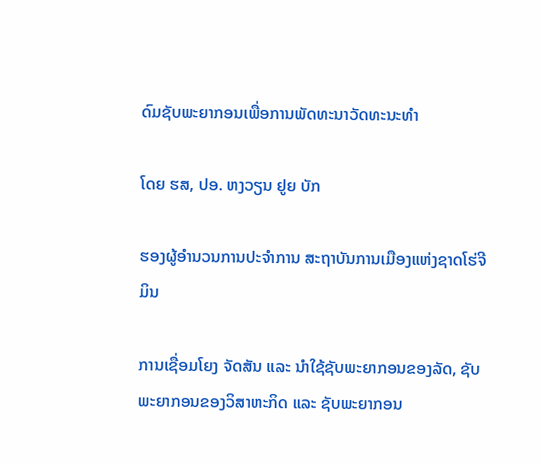ດົມຊັບພະຍາກອນເພື່ອການພັດທະນາວັດທະນະທຳ

ໂດຍ ຮສ, ປອ. ຫງວຽນ ຢູຍ ບັກ

ຮອງຜູ້ອຳນວນການປະຈຳການ ສະຖາບັນການເມືອງແຫ່ງຊາດໂຮ່ຈີມິນ

ການເຊື່ອມໂຍງ ຈັດສັນ ແລະ ນຳໃຊ້ຊັບພະຍາກອນຂອງລັດ, ຊັບພະຍາກອນຂອງວິສາຫະກິດ ແລະ ຊັບພະຍາກອນ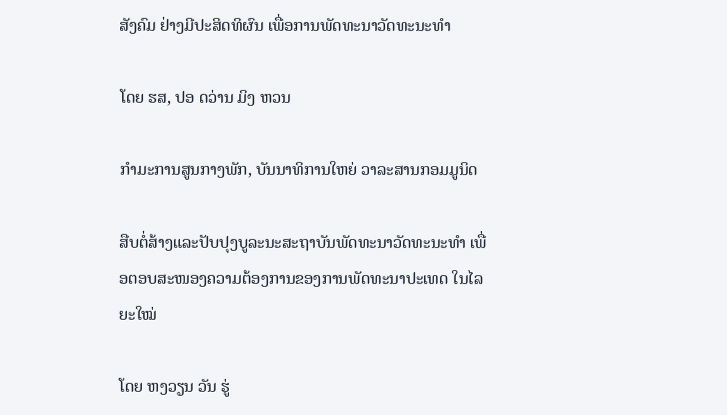ສັງຄົມ ຢ່າງມີປະສິດທິຜົນ ເພື່ອການພັດທະນາວັດທະນະທຳ

ໂດຍ ຮສ, ປອ ດວ່ານ ມິງ ຫວນ

ກຳມະການສູນກາງພັກ, ບັນນາທິການໃຫຍ່ ວາລະສານກອມມູນິດ

ສືບຕໍ່ສ້າງແລະປັບປຸງບູລະນະສະຖາບັນພັດທະນາວັດທະນະທຳ ເພື່ອຕອບສະໜອງຄວາມຕ້ອງການຂອງການພັດທະນາປະເທດ ໃນໄລຍະໃໝ່

ໂດຍ ຫງວຽນ ວັນ ຮູ່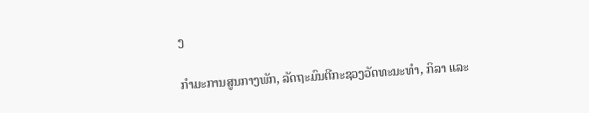ງ

ກຳມະການສູນກາງພັກ, ລັດຖະມົນຕີກະຊວງວັດທະນະທຳ, ກິລາ ແລະ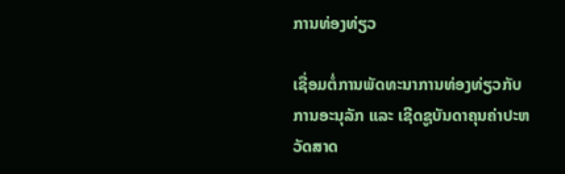ການທ່ອງທ່ຽວ

ເຊື່ອມຕໍ່ການພັດທະນາການທ່ອງທ່ຽວກັບການອະນຸລັກ ແລະ ເຊີດຊູບັນດາຄຸນຄ່າປະຫວັດສາດ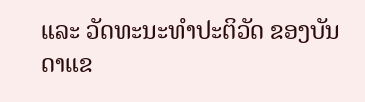ແລະ ວັດທະນະທຳປະຕິວັດ ຂອງບັນດາແຂ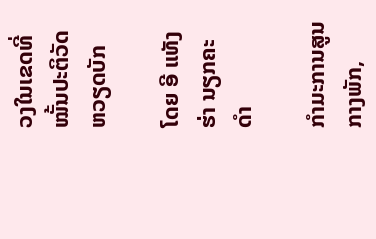ວງໃນເຂດທີ່ໝັ້ນປະຕິວັດຫວຽດບັກ

ໂດຍ ອີ ແທັງ ຮ່າ ນຽກຄະດຳ

ກຳມະການສູນກາງພັກ,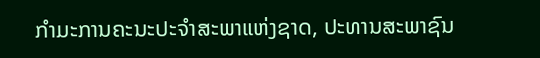ກຳມະການຄະນະປະຈຳສະພາແຫ່ງຊາດ, ປະທານສະພາຊົນ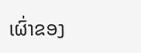ເຜົ່າຂອງ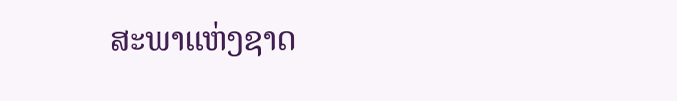ສະພາແຫ່ງຊາດ